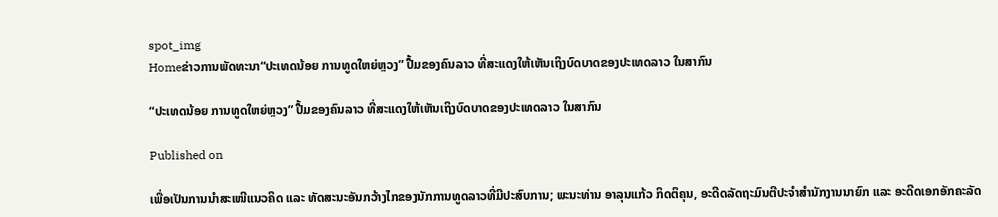spot_img
Homeຂ່າວການພັດທະນາ“ປະເທດນ້ອຍ ການທູດໃຫຍ່ຫຼວງ” ປື້ມຂອງຄົນລາວ ທີ່ສະແດງໃຫ້ເຫັນເຖິງບົດບາດຂອງປະເທດລາວ ໃນສາກົນ

“ປະເທດນ້ອຍ ການທູດໃຫຍ່ຫຼວງ” ປື້ມຂອງຄົນລາວ ທີ່ສະແດງໃຫ້ເຫັນເຖິງບົດບາດຂອງປະເທດລາວ ໃນສາກົນ

Published on

ເພື່ອເປັນການນໍາສະເໜີແນວຄິດ ແລະ ທັດສະນະອັນກວ້າງໄກຂອງນັກການທູດລາວທີ່ມີປະສົບການ; ພະນະທ່ານ ອາລຸນແກ້ວ ກິດຕິຄຸນ, ອະດີດລັດຖະມົນຕີປະຈໍາສໍານັກງານນາຍົກ ແລະ ອະດີດເອກອັກຄະລັດ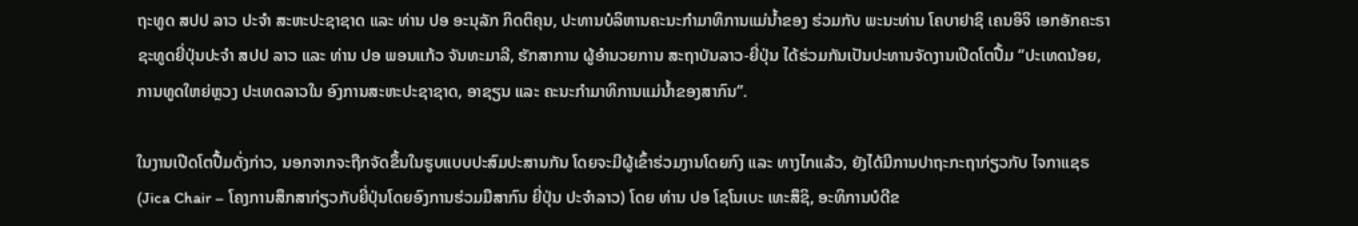ຖະທູດ ສປປ ລາວ ປະຈຳ ສະຫະປະຊາຊາດ ແລະ ທ່ານ ປອ ອະນຸລັກ ກິດຕິຄຸນ, ປະທານບໍລິຫານຄະນະກຳມາທິການແມ່ນ້ຳຂອງ ຮ່ວມກັບ ພະນະທ່ານ ໂຄບາຢາຊິ ເຄນອິຈິ ເອກອັກຄະຣາຊະທູດຍີ່ປຸ່ນປະຈຳ ສປປ ລາວ ແລະ ທ່ານ ປອ ພອນແກ້ວ ຈັນທະມາລີ, ຮັກສາການ ຜູ້ອໍານວຍການ ສະຖາບັນລາວ-ຍີ່ປຸ່ນ ໄດ້ຮ່ວມກັນເປັນປະທານຈັດງານເປີດໂຕປື້ມ “ປະເທດນ້ອຍ, ການທູດໃຫຍ່ຫຼວງ ປະເທດລາວໃນ ອົງການສະຫະປະຊາຊາດ, ອາຊຽນ ແລະ ຄະນະກຳມາທິການແມ່ນ້ຳຂອງສາກົນ”.

ໃນງານເປີດໂຕປື້ມດັ່ງກ່າວ, ນອກຈາກຈະຖືກຈັດຂຶ້ນໃນຮູບແບບປະສົມປະສານກັນ ໂດຍຈະມີຜູ້ເຂົ້າຮ່ວມງານໂດຍກົງ ແລະ ທາງໄກແລ້ວ, ຍັງໄດ້ມີການປາຖະກະຖາກ່ຽວກັບ ໄຈກາແຊຣ (Jica Chair – ໂຄງການສຶກສາກ່ຽວກັບຍີ່ປຸ່ນໂດຍອົງການຮ່ວມມືສາກົນ ຍີ່ປຸ່ນ ປະຈຳລາວ) ໂດຍ ທ່ານ ປອ ໂຊໂນເບະ ເທະສຶຊິ, ອະທິການບໍດີຂ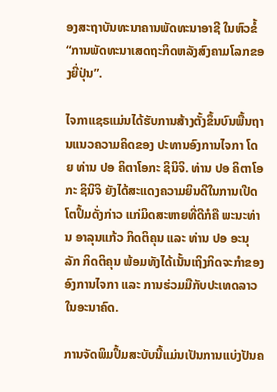ອງສະຖາບັນທະນາຄານພັດທະນາອາຊີ ໃນຫົວຂໍ້ “ການພັດທະນາເສດຖະກິດຫລັງສົງຄາມໂລກຂອງຍີ່ປຸ່ນ”.

ໄຈກາແຊຣແມ່ນໄດ້ຮັບການສ້າງຕັ້ງຂຶ້ນບົນພື້ນຖານແນວຄວາມຄິດຂອງ ປະທານອົງການໄຈກາ ໂດຍ ທ່ານ ປອ ຄິຕາໂອກະ ຊິນິຈິ. ທ່ານ ປອ ຄິຕາໂອກະ ຊິນິຈິ ຍັງໄດ້ສະແດງຄວາມຍິນດີໃນການເປີດໂຕປຶ້ມດັ່ງກ່າວ ແກ່ມິດສະຫາຍທີ່ດີກໍຄື ພະນະທ່ານ ອາລຸນແກ້ວ ກິດຕິຄຸນ ແລະ ທ່ານ ປອ ອະນຸລັກ ກິດຕິຄຸນ ພ້ອມທັງໄດ້ເນັ້ນເຖິງກິດຈະກໍາຂອງອົງການໄຈກາ ແລະ ການຮ່ວມມືກັບປະເທດລາວໃນອະນາຄົດ.

ການຈັດພິມປຶ້ມສະບັບນີ້ແມ່ນເປັນການແບ່ງປັນຄ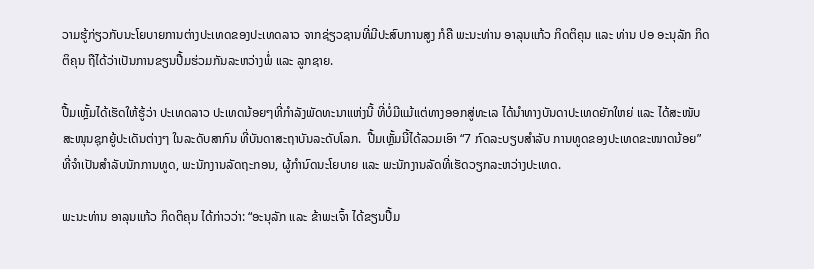ວາມຮູ້ກ່ຽວກັບນະໂຍບາຍການຕ່າງປະເທດຂອງປະເທດລາວ ຈາກຊ່ຽວຊານທີ່ມີປະສົບການສູງ ກໍຄື ພະນະທ່ານ ອາລຸນແກ້ວ ກິດຕິຄຸນ ແລະ ທ່ານ ປອ ອະນຸລັກ ກິດຕິຄຸນ ຖືໄດ້ວ່າເປັນການຂຽນປື້ມຮ່ວມກັນລະຫວ່າງພໍ່ ແລະ ລູກຊາຍ.

ປື້ມເຫຼັ້ມໄດ້ເຮັດໃຫ້ຮູ້ວ່າ ປະເທດລາວ ປະເທດນ້ອຍໆທີ່ກຳລັງພັດທະນາແຫ່ງນີ້ ທີ່ບໍ່ມີແມ້ແຕ່ທາງອອກສູ່ທະເລ ໄດ້ນໍາທາງບັນດາປະເທດຍັກໃຫຍ່ ແລະ ໄດ້ສະໜັບສະໜຸນຊຸກຍູ້ປະເດັນຕ່າງໆ ໃນລະດັບສາກົນ ທີ່ບັນດາສະຖາບັນລະດັບໂລກ.  ປື້ມເຫຼັ້ມນີ້ໄດ້ລວມເອົາ “7 ກົດລະບຽບສໍາລັບ ການທູດຂອງປະເທດຂະໜາດນ້ອຍ” ທີ່ຈໍາເປັນສໍາລັບນັກການທູດ, ພະນັກງານລັດຖະກອນ, ຜູ້ກໍານົດນະໂຍບາຍ ແລະ ພະນັກງານລັດທີ່ເຮັດວຽກລະຫວ່າງປະເທດ.

ພະນະທ່ານ ອາລຸນແກ້ວ ກິດຕິຄຸນ ໄດ້ກ່າວວ່າ: “ອະນຸລັກ ແລະ ຂ້າພະເຈົ້າ ໄດ້ຂຽນປື້ມ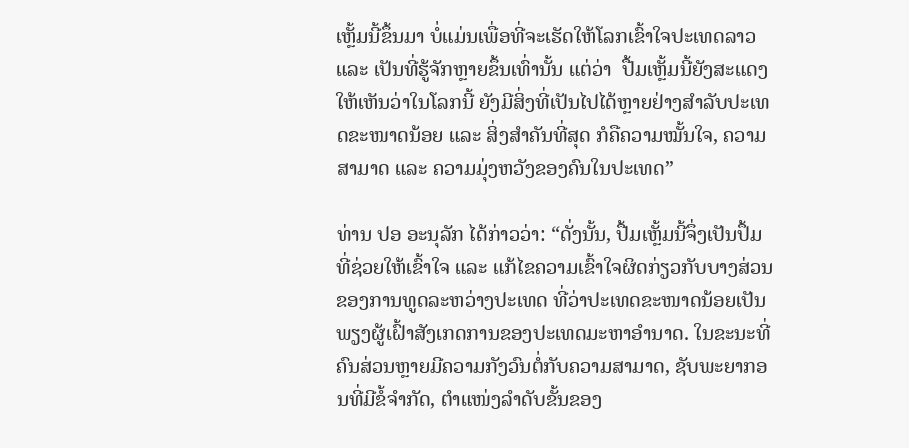ເຫຼັ້ມນີ້ຂຶ້ນມາ ບໍ່ແມ່ນເພື່ອທີ່ຈະເຮັດໃຫ້ໂລກເຂົ້າໃຈປະເທດລາວ ແລະ ເປັນທີ່ຮູ້ຈັກຫຼາຍຂຶ້ນເທົ່ານັ້ນ ແຕ່ວ່າ  ປື້ມເຫຼັ້ມນີ້ຍັງສະແດງໃຫ້ເຫັນວ່າໃນໂລກນີ້ ຍັງມີສິ່ງທີ່ເປັນໄປໄດ້ຫຼາຍຢ່າງສໍາລັບປະເທດຂະໜາດນ້ອຍ ແລະ ສິ່ງສໍາຄັນທີ່ສຸດ ກໍຄືຄວາມໝັ້ນໃຈ, ຄວາມສາມາດ ແລະ ຄວາມມຸ່ງຫວັງຂອງຄົນໃນປະເທດ”

ທ່ານ ປອ ອະນຸລັກ ໄດ້ກ່າວວ່າ: “ດັ່ງນັ້ນ, ປື້ມເຫຼັ້ມນີ້ຈຶ່ງເປັນປຶ້ມທີ່ຊ່ວຍໃຫ້ເຂົ້າໃຈ ແລະ ແກ້ໄຂຄວາມເຂົ້າໃຈຜິດກ່ຽວກັບບາງສ່ວນຂອງການທູດລະຫວ່າງປະເທດ ທີ່ວ່າປະເທດຂະໜາດນ້ອຍເປັນພຽງຜູ້ເຝົ້າສັງເກດການຂອງປະເທດມະຫາອໍານາດ. ໃນຂະນະທີ່ຄົນສ່ວນຫຼາຍມີຄວາມກັງວົນຕໍ່ກັບຄວາມສາມາດ, ຊັບພະຍາກອນທີ່ມີຂໍ້ຈໍາກັດ, ຕໍາແໜ່ງລໍາດັບຂັ້ນຂອງ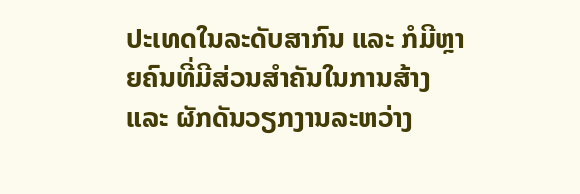ປະເທດໃນລະດັບສາກົນ ແລະ ກໍມີຫຼາຍຄົນທີ່ມີສ່ວນສໍາຄັນໃນການສ້າງ ແລະ ຜັກດັນວຽກງານລະຫວ່າງ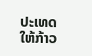ປະເທດໃຫ້ກ້າວ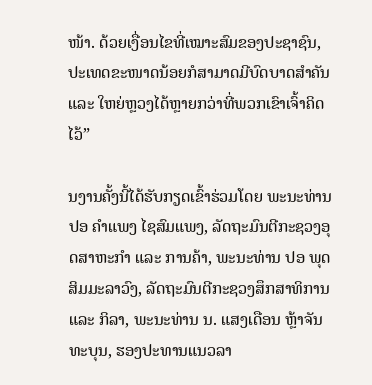ໜ້າ. ດ້ວຍເງື່ອນໄຂທີ່ເໝາະສົມຂອງປະຊາຊົນ, ປະເທດຂະໜາດນ້ອຍກໍສາມາດມີບົດບາດສໍາຄັນ ແລະ ໃຫຍ່ຫຼວງໄດ້ຫຼາຍກວ່າທີ່ພວກເຂົາເຈົ້າຄິດໄວ້”

ນງານຄັ້ງນີ້ໄດ້ຮັບກຽດເຂົ້າຮ່ວມໂດຍ ພະນະທ່ານ ປອ ຄຳແພງ ໄຊສົມແພງ, ລັດຖະມົນຕີກະຊວງອຸດສາຫະກຳ ແລະ ການຄ້າ, ພະນະທ່ານ ປອ ພຸດ ສິມມະລາວົງ, ລັດຖະມົນຕີກະຊວງສຶກສາທິການ ແລະ ກິລາ, ພະນະທ່ານ ນ. ແສງເດືອນ ຫຼ້າຈັນທະບຸນ, ຮອງປະທານແນວລາ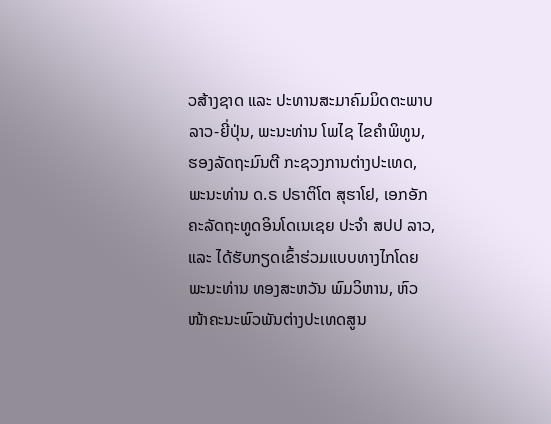ວສ້າງຊາດ ແລະ ປະທານສະມາຄົມມິດຕະພາບລາວ-ຍີ່ປຸ່ນ, ພະນະທ່ານ ໂພໄຊ ໄຂຄຳພິທູນ, ຮອງລັດຖະມົນຕີ ກະຊວງການຕ່າງປະເທດ, ພະນະທ່ານ ດ.ຣ ປຣາຕິໂຕ ສຸຮາໂຢ, ເອກອັກຄະລັດຖະທູດອິນໂດເນເຊຍ ປະຈຳ ສປປ ລາວ, ແລະ ໄດ້ຮັບກຽດເຂົ້າຮ່ວມແບບທາງໄກໂດຍ ພະນະທ່ານ ທອງສະຫວັນ ພົມວິຫານ, ຫົວໜ້າຄະນະພົວພັນຕ່າງປະເທດສູນ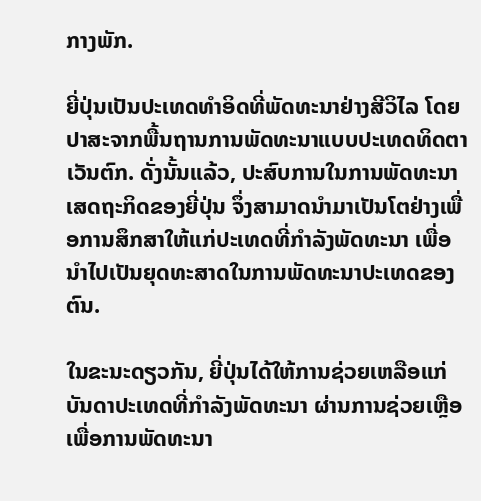ກາງພັກ.

ຍີ່ປຸ່ນເປັນປະເທດທຳອິດທີ່ພັດທະນາຢ່າງສີວິໄລ ໂດຍປາສະຈາກພື້ນຖານການພັດທະນາແບບປະເທດທິດຕາເວັນຕົກ. ດັ່ງນັ້ນແລ້ວ, ປະສົບການໃນການພັດທະນາເສດຖະກິດຂອງຍີ່ປຸ່ນ ຈຶ່ງສາມາດນຳມາເປັນໂຕຢ່າງເພື່ອການສຶກສາໃຫ້ແກ່ປະເທດທີ່ກຳລັງພັດທະນາ ເພື່ອນຳໄປເປັນຍຸດທະສາດໃນການພັດທະນາປະເທດຂອງຕົນ.

ໃນຂະນະດຽວກັນ, ຍີ່ປຸ່ນໄດ້ໃຫ້ການຊ່ວຍເຫລືອແກ່ບັນດາປະເທດທີ່ກຳລັງພັດທະນາ ຜ່ານການຊ່ວຍເຫຼືອເພື່ອການພັດທະນາ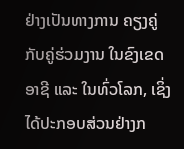ຢ່າງເປັນທາງການ ຄຽງຄູ່ກັບຄູ່ຮ່ວມງານ ໃນຂົງເຂດອາຊີ ແລະ ໃນທົ່ວໂລກ, ເຊິ່ງໄດ້ປະກອບສ່ວນຢ່າງກ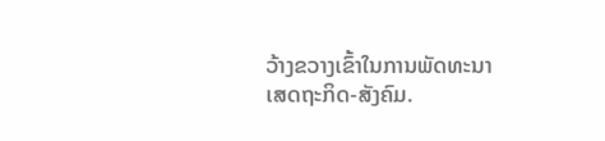ວ້າງຂວາງເຂົ້າໃນການພັດທະນາເສດຖະກິດ-ສັງຄົມ.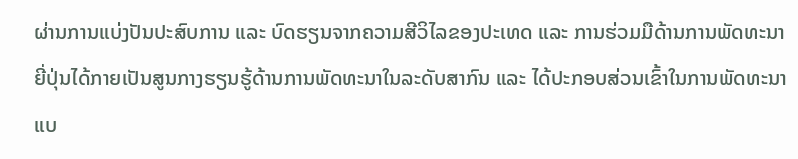ຜ່ານການແບ່ງປັນປະສົບການ ແລະ ບົດຮຽນຈາກຄວາມສີວິໄລຂອງປະເທດ ແລະ ການຮ່ວມມືດ້ານການພັດທະນາ ຍີ່ປຸ່ນໄດ້ກາຍເປັນສູນກາງຮຽນຮູ້ດ້ານການພັດທະນາໃນລະດັບສາກົນ ແລະ ໄດ້ປະກອບສ່ວນເຂົ້າໃນການພັດທະນາແບ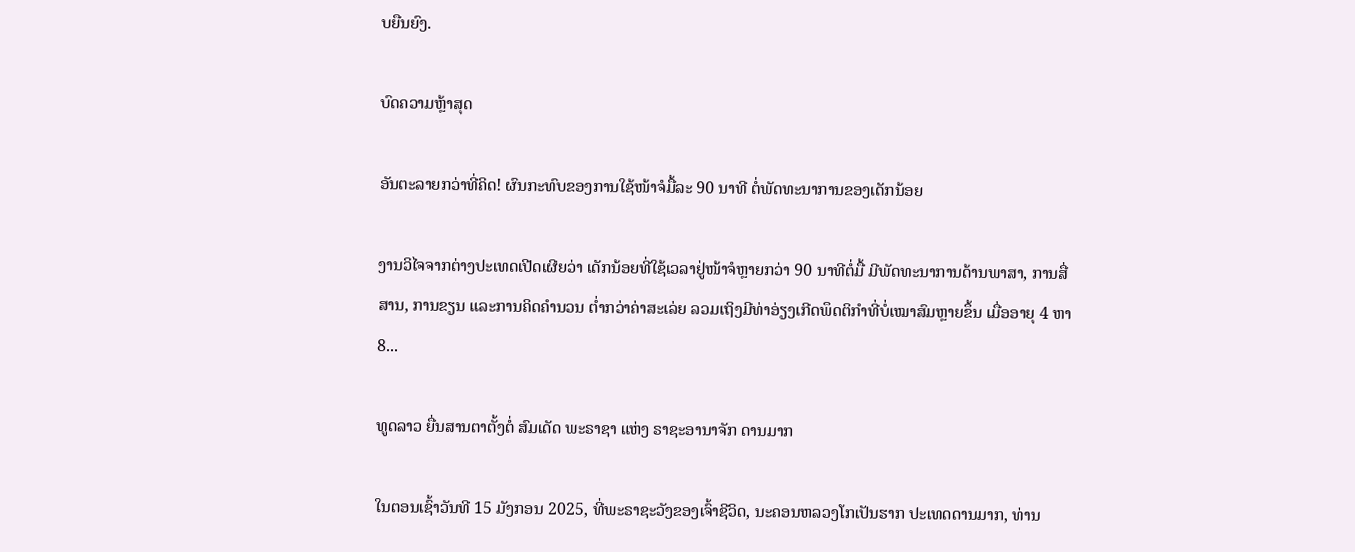ບຍືນຍົງ.

ບົດຄວາມຫຼ້າສຸດ

ອັນຕະລາຍກວ່າທີ່ຄິດ! ຜົນກະທົບຂອງການໃຊ້ໜ້າຈໍມື້ລະ 90 ນາທີ ຕໍ່ພັດທະນາການຂອງເດັກນ້ອຍ

ງານວິໄຈຈາກຕ່າງປະເທດເປີດເຜີຍວ່າ ເດັກນ້ອຍທີ່ໃຊ້ເວລາຢູ່ໜ້າຈໍຫຼາຍກວ່າ 90 ນາທີຕໍ່ມື້ ມີພັດທະນາການດ້ານພາສາ, ການສື່ສານ, ການຂຽນ ແລະການຄິດຄຳນວນ ຕໍ່າກວ່າຄ່າສະເລ່ຍ ລວມເຖິງມີທ່າອ່ຽງເກີດພຶດຕິກຳທີ່ບໍ່ເໝາສົມຫຼາຍຂຶ້ນ ເມື່ອອາຍຸ 4 ຫາ 8...

ທູດລາວ ຍື່ນສານຕາຕັ້ງຕໍ່ ສົມເດັດ ພະຣາຊາ ແຫ່ງ ຣາຊະອານາຈັກ ດານມາກ

ໃນຕອນເຊົ້າວັນທີ 15 ມັງກອນ 2025, ທີ່ພະຣາຊະວັງຂອງເຈົ້າຊີວິດ, ນະຄອນຫລວງໂກເປັນຮາກ ປະເທດດານມາກ, ທ່ານ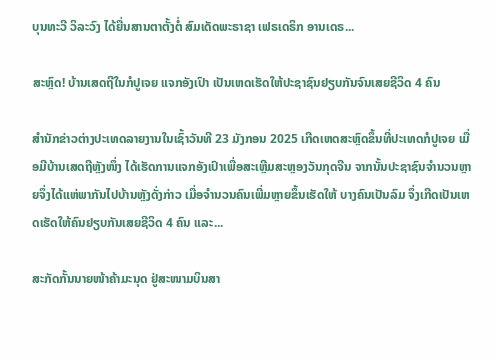ບຸນທະວີ ວິລະວົງ ໄດ້ຍື່ນສານຕາຕັ້ງຕໍ່ ສົມເດັດພະຣາຊາ ເຟຣເດຣິກ ອານເດຣ...

ສະຫຼົດ! ບ້ານເສດຖີໃນກໍປູເຈຍ ແຈກອັງເປົາ ເປັນເຫດເຮັດໃຫ້ປະຊາຊົນຢຽບກັນຈົນເສຍຊີວິດ 4 ຄົນ

ສຳນັກຂ່າວຕ່າງປະເທດລາຍງານໃນເຊົ້າວັນທີ 23 ມັງກອນ 2025 ເກີດເຫດສະຫຼົດຂຶ້ນທີ່ປະເທດກໍປູເຈຍ ເມື່ອມີບ້ານເສດຖີຫຼັງໜຶ່ງ ໄດ້ເຮັດການແຈກອັງເປົາເພື່ອສະເຫຼີມສະຫຼອງວັນກຸດຈີນ ຈາກນັ້ນປະຊາຊົນຈຳນວນຫຼາຍຈຶ່ງໄດ້ແຫ່ພາກັນໄປບ້ານຫຼັງດັ່ງກ່າວ ເມື່ອຈຳນວນຄົນເພີ່ມຫຼາຍຂຶ້ນເຮັດໃຫ້ ບາງຄົນເປັນລົມ ຈຶ່ງເກີດເປັນເຫດເຮັດໃຫ້ຄົນຢຽບກັນເສຍຊີວິດ 4 ຄົນ ແລະ...

ສະກັດກັ້ນນາຍໜ້າຄ້າມະນຸດ ຢູ່ສະໜາມບິນສາ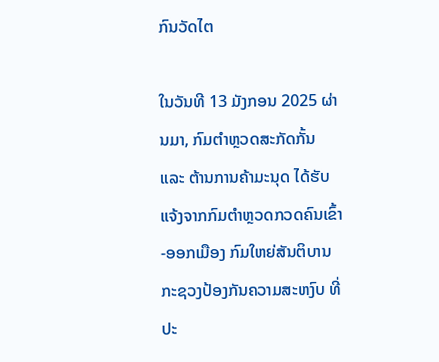ກົນວັດໄຕ

ໃນວັນທີ 13 ມັງກອນ 2025 ຜ່ານມາ, ກົມຕໍາຫຼວດສະກັດກັ້ນ ແລະ ຕ້ານການຄ້າມະນຸດ ໄດ້ຮັບແຈ້ງຈາກກົມຕໍາຫຼວດກວດຄົນເຂົ້າ-ອອກເມືອງ ກົມໃຫຍ່ສັນຕິບານ ກະຊວງປ້ອງກັນຄວາມສະຫງົບ ທີ່ປະ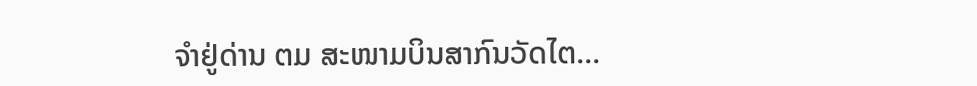ຈຳຢູ່ດ່ານ ຕມ ສະໜາມບິນສາກົນວັດໄຕ...